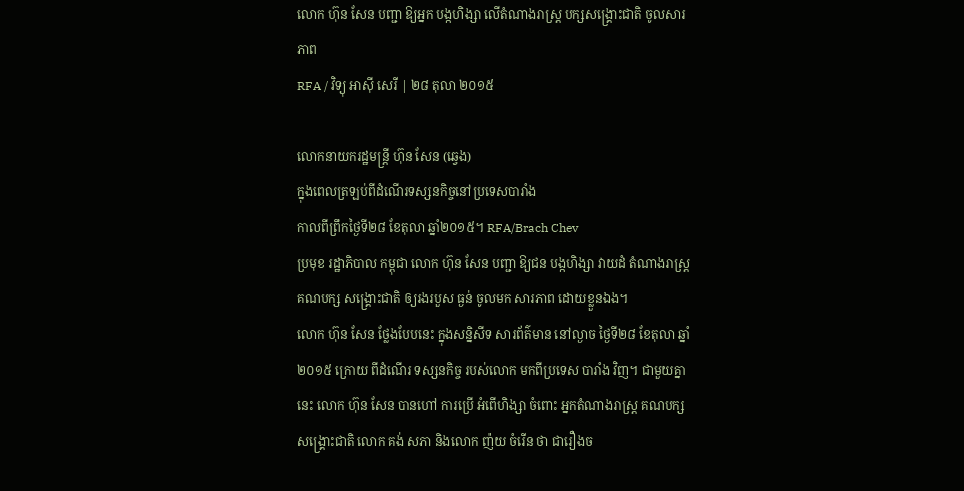លោក ហ៊ុន សែន បញ្ជា ឱ្យអ្នក បង្កហិង្សា លើតំណាងរាស្ត្រ បក្សសង្គ្រោះជាតិ ចូលសារភាព
RFA / វិទ្យុ អាស៊ី សេរី | ២៨ តុលា ២០១៥

លោកនាយករដ្ឋមន្ត្រី ហ៊ុន សែន (ឆ្វេង)
ក្នុងពេលត្រឡប់ពីដំណើរទស្សនកិច្ចនៅប្រទេសបារាំង
កាលពីព្រឹកថ្ងៃទី២៨ ខែតុលា ឆ្នាំ២០១៥។ RFA/Brach Chev
ប្រមុខ រដ្ឋាភិបាល កម្ពុជា លោក ហ៊ុន សែន បញ្ជា ឱ្យជន បង្កហិង្សា វាយដំ តំណាងរាស្រ្ត គណបក្ស សង្គ្រោះជាតិ ឲ្យរងរបួស ធ្ងន់ ចូលមក សារភាព ដោយខ្លួនឯង។
លោក ហ៊ុន សែន ថ្លែងបែបនេះ ក្នុងសន្និសីទ សារព័ត៌មាន នៅល្ងាច ថ្ងៃទី២៨ ខែតុលា ឆ្នាំ២០១៥ ក្រោយ ពីដំណើរ ទស្សនកិច្ច របស់លោក មកពីប្រទេស បារាំង វិញ។ ជាមួយគ្នានេះ លោក ហ៊ុន សែន បានហៅ ការប្រើ អំពើហិង្សា ចំពោះ អ្នកតំណាងរាស្ត្រ គណបក្ស សង្គ្រោះជាតិ លោក គង់ សភា និងលោក ញ៉យ ចំរើន ថា ជារឿងច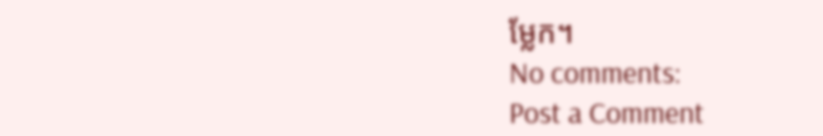ម្លែក។
No comments:
Post a Comment